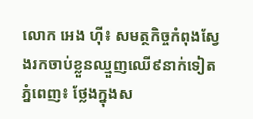លោក អេង ហ៊ី៖ សមត្ថកិច្ចកំពុងស្វែងរកចាប់ខ្លួនឈ្មួញឈើ៩នាក់ទៀត
ភ្នំពេញ៖ ថ្លែងក្នុងស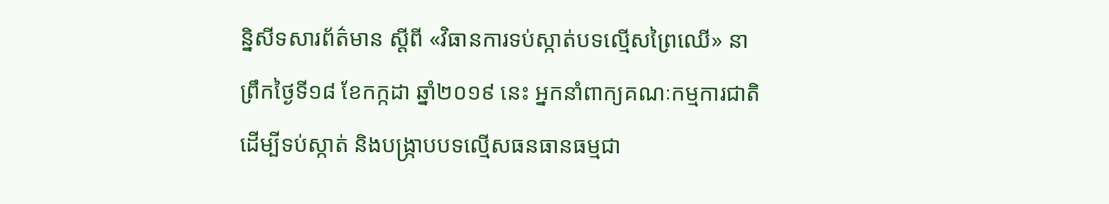ន្និសីទសារព័ត៌មាន ស្តីពី «វិធានការទប់ស្កាត់បទល្មើសព្រៃឈើ» នាព្រឹកថ្ងៃទី១៨ ខែកក្កដា ឆ្នាំ២០១៩ នេះ អ្នកនាំពាក្យគណៈកម្មការជាតិដើម្បីទប់ស្កាត់ និងបង្ក្រាបបទល្មើសធនធានធម្មជា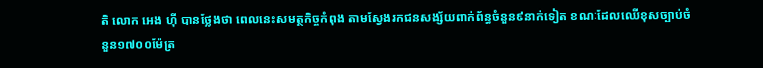តិ លោក អេង ហ៊ី បានថ្លែងថា ពេលនេះសមត្ថកិច្ចកំពុង តាមស្វែងរកជនសង្ស័យពាក់ព័ន្ធចំនួន៩នាក់ទៀត ខណៈដែលឈើខុសច្បាប់ចំនួន១៧០០ម៉ែត្រ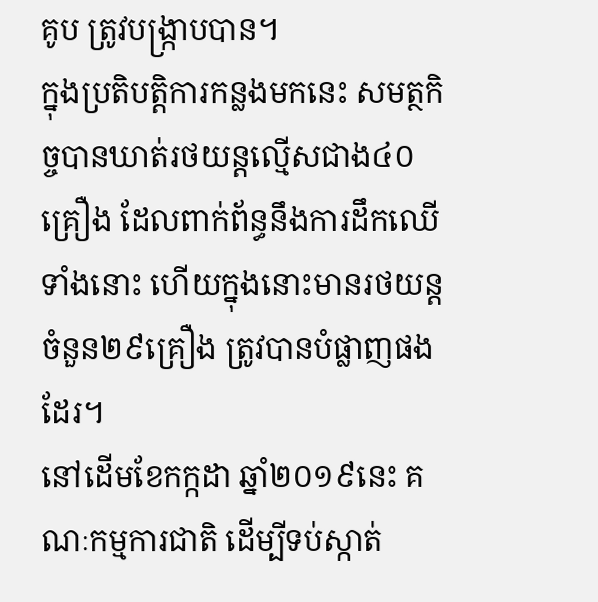គូប ត្រូវបង្ក្រាបបាន។
ក្នុងប្រតិបត្តិការកន្លងមកនេះ សមត្ថកិច្ចបានឃាត់រថយន្តល្មើសជាង៤០គ្រឿង ដែលពាក់ព័ន្ធនឹងការដឹកឈើទាំងនោះ ហើយក្នុងនោះមានរថយន្តចំនួន២៩គ្រឿង ត្រូវបានបំផ្លាញផងដែរ។
នៅដើមខែកក្កដា ឆ្នាំ២០១៩នេះ គណៈកម្មការជាតិ ដើម្បីទប់ស្កាត់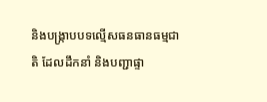និងបង្ក្រាបបទល្មើសធនធានធម្មជាតិ ដែលដឹកនាំ និងបញ្ជាផ្ទា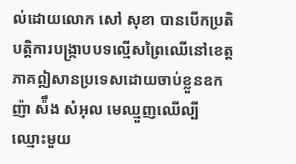ល់ដោយលោក សៅ សុខា បានបើកប្រតិបត្តិការបង្ក្រាបបទល្មើសព្រៃឈើនៅខេត្តភាគឦសានប្រទេសដោយចាប់ខ្លួនឧកញ៉ា ស៉ឹង សំអុល មេឈ្មួញឈើល្បីឈ្មោះមួយ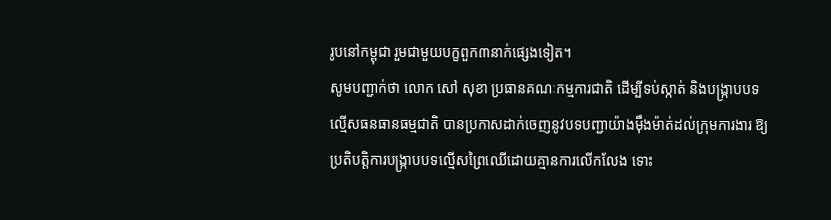រូបនៅកម្ពុជា រួមជាមួយបក្ខពួក៣នាក់ផ្សេងទៀត។
សូមបញ្ជាក់ថា លោក សៅ សុខា ប្រធានគណៈកម្មការជាតិ ដើម្បីទប់ស្កាត់ និងបង្ក្រាបបទល្មើសធនធានធម្មជាតិ បានប្រកាសដាក់ចេញនូវបទបញ្ជាយ៉ាងម៉ឹងម៉ាត់ដល់ក្រុមការងារ ឱ្យប្រតិបត្តិការបង្ក្រាបបទល្មើសព្រៃឈើដោយគ្មានការលើកលែង ទោះ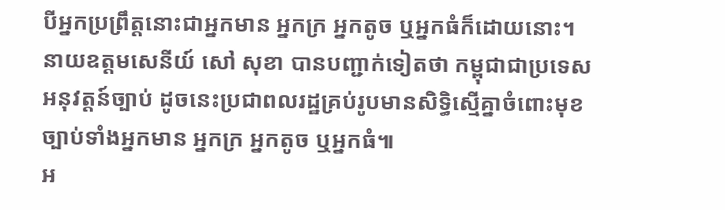បីអ្នកប្រព្រឹត្តនោះជាអ្នកមាន អ្នកក្រ អ្នកតូច ឬអ្នកធំក៏ដោយនោះ។ នាយឧត្តមសេនីយ៍ សៅ សុខា បានបញ្ជាក់ទៀតថា កម្ពុជាជាប្រទេសអនុវត្តន៍ច្បាប់ ដូចនេះប្រជាពលរដ្ឋគ្រប់រូបមានសិទ្ធិស្មើគ្នាចំពោះមុខច្បាប់ទាំងអ្នកមាន អ្នកក្រ អ្នកតូច ឬអ្នកធំ៕
អ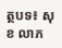ត្ថបទ៖ សុខ លាភ